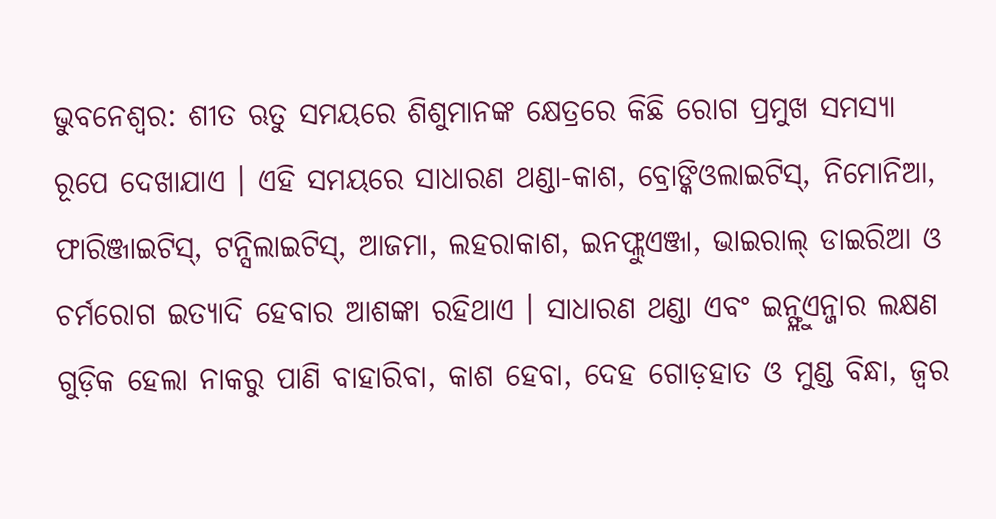ଭୁବନେଶ୍ଵର: ଶୀତ ଋତୁ ସମୟରେ ଶିଶୁମାନଙ୍କ କ୍ଷେତ୍ରରେ କିଛି ରୋଗ ପ୍ରମୁଖ ସମସ୍ୟା ରୂପେ ଦେଖାଯାଏ । ଏହି ସମୟରେ ସାଧାରଣ ଥଣ୍ଡା-କାଶ, ବ୍ରୋଙ୍କିଓଲାଇଟିସ୍, ନିମୋନିଆ, ଫାରିଞ୍ଜାଇଟିସ୍, ଟନ୍ସିଲାଇଟିସ୍, ଆଜମା, ଲହରାକାଶ, ଇନଫ୍ଲୁଏଞ୍ଜା, ଭାଇରାଲ୍ ଡାଇରିଆ ଓ ଚର୍ମରୋଗ ଇତ୍ୟାଦି ହେବାର ଆଶଙ୍କା ରହିଥାଏ । ସାଧାରଣ ଥଣ୍ଡା ଏବଂ ଇନ୍ଫ୍ଲୁଏନ୍ଜାର ଲକ୍ଷଣ ଗୁଡ଼ିକ ହେଲା ନାକରୁ ପାଣି ବାହାରିବା, କାଶ ହେବା, ଦେହ ଗୋଡ଼ହାତ ଓ ମୁଣ୍ଡ ବିନ୍ଧା, ଜ୍ବର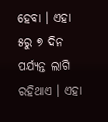ହେବା । ଏହା ୫ରୁ ୭ ଦିନ ପର୍ଯ୍ୟନ୍ତ ଲାଗି ରହିଥାଏ । ଏହା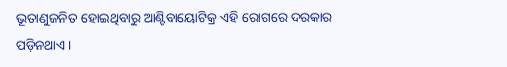ଭୂତାଣୁଜନିତ ହୋଇଥିବାରୁ ଆଣ୍ଟିବାୟୋଟିକ୍ର ଏହି ରୋଗରେ ଦରକାର ପଡ଼ିନଥାଏ ।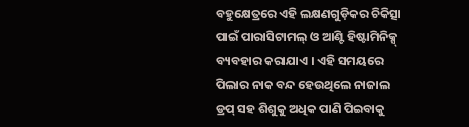ବହୁକ୍ଷେତ୍ରରେ ଏହି ଲକ୍ଷଣଗୁଡ଼ିକର ଚିକିତ୍ସା ପାଇଁ ପାରାସିଟାମଲ୍ ଓ ଆଣ୍ଟି ହିଷ୍ଟାମିନିକ୍ସ୍ ବ୍ୟବହାର କରାଯାଏ । ଏହି ସମୟରେ ପିଲାର ନାକ ବନ୍ଦ ହେଉଥିଲେ ନାଜାଲ ଡ୍ରପ୍ ସହ ଶିଶୁକୁ ଅଧିକ ପାଣି ପିଇବାକୁ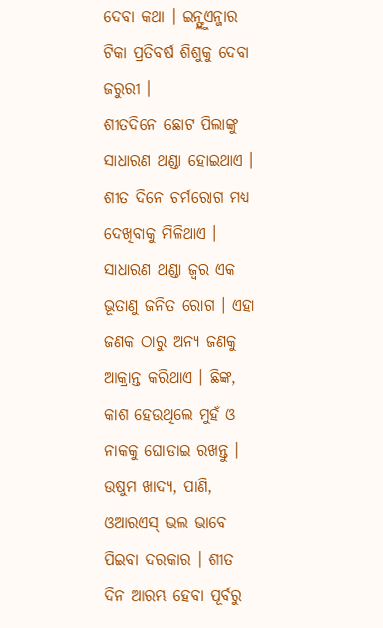ଦେବା କଥା । ଇନ୍ଫ୍ଲୁଏନ୍ଜାର ଟିକା ପ୍ରତିବର୍ଷ ଶିଶୁକୁ ଦେବା ଜରୁରୀ ।
ଶୀତଦିନେ ଛୋଟ ପିଲାଙ୍କୁ ସାଧାରଣ ଥଣ୍ଡା ହୋଇଥାଏ । ଶୀତ ଦିନେ ଚର୍ମରୋଗ ମଧ୍ୟ ଦେଖିବାକୁ ମିଳିଥାଏ । ସାଧାରଣ ଥଣ୍ଡା ଜ୍ୱର ଏକ ଭୂତାଣୁ ଜନିତ ରୋଗ । ଏହା ଜଣକ ଠାରୁ ଅନ୍ୟ ଜଣକୁ ଆକ୍ରାନ୍ତ କରିଥାଏ । ଛିଙ୍କ, କାଶ ହେଉଥିଲେ ମୁହଁ ଓ ନାକକୁ ଘୋଡାଇ ରଖନ୍ତୁ । ଉଷୁମ ଖାଦ୍ୟ, ପାଣି, ଓଆରଏସ୍ ଭଲ ଭାବେ ପିଇବା ଦରକାର । ଶୀତ ଦିନ ଆରମ୍ଭ ହେବା ପୂର୍ବରୁ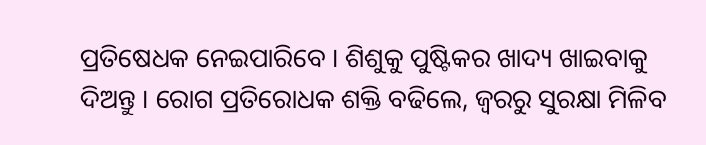ପ୍ରତିଷେଧକ ନେଇପାରିବେ । ଶିଶୁକୁ ପୁଷ୍ଟିକର ଖାଦ୍ୟ ଖାଇବାକୁ ଦିଅନ୍ତୁ । ରୋଗ ପ୍ରତିରୋଧକ ଶକ୍ତି ବଢିଲେ, ଜ୍ୱରରୁ ସୁରକ୍ଷା ମିଳିବ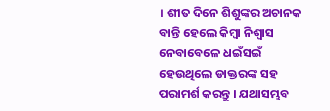। ଶୀତ ଦିନେ ଶିଶୁଙ୍କର ଅଚାନକ ବାନ୍ତି ହେଲେ କିମ୍ବା ନିଶ୍ୱାସ ନେବାବେଳେ ଧଇଁସଇଁ ହେଉଥିଲେ ଡାକ୍ତରଙ୍କ ସହ ପରାମର୍ଶ କରନ୍ତୁ । ଯଥାସମ୍ଭବ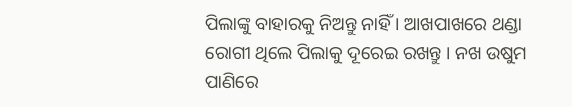ପିଲାଙ୍କୁ ବାହାରକୁ ନିଅନ୍ତୁ ନାହିଁ । ଆଖପାଖରେ ଥଣ୍ଡା ରୋଗୀ ଥିଲେ ପିଲାକୁ ଦୂରେଇ ରଖନ୍ତୁ । ନଖ ଉଷୁମ ପାଣିରେ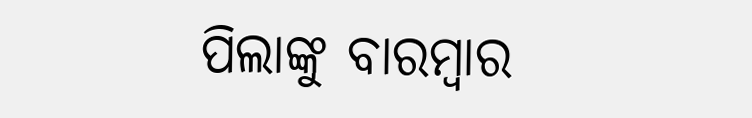ପିଲାଙ୍କୁ ବାରମ୍ବାର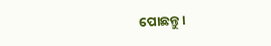ପୋଛନ୍ତୁ ।